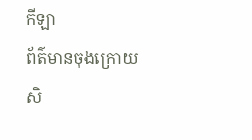កីឡា
ព័ត៌មានចុងក្រោយ
សិ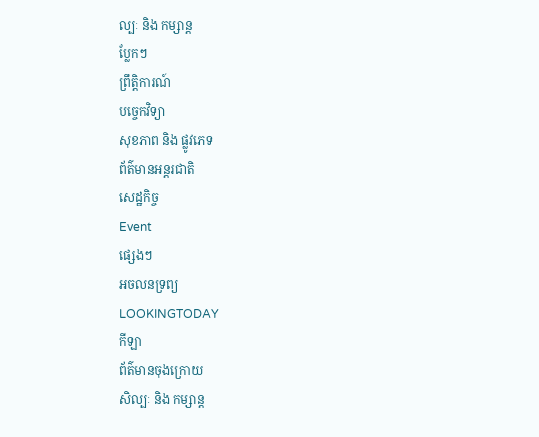ល្បៈ និង កម្សាន្ត
ប្លែកៗ
ព្រឹត្តិការណ៍
បច្ចេកវិទ្យា
សុខភាព និង ផ្លូវភេទ
ព័ត៌មានអន្តរជាតិ
សេដ្ឋកិច្ច
Event
ផ្សេងៗ
អចលនទ្រព្យ
LOOKINGTODAY
កីឡា
ព័ត៌មានចុងក្រោយ
សិល្បៈ និង កម្សាន្ត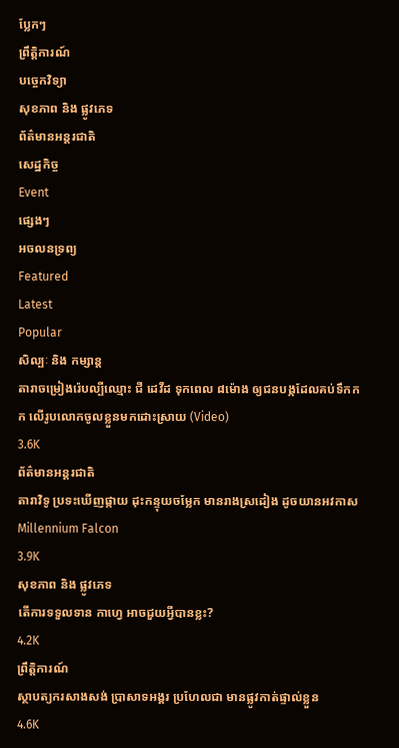ប្លែកៗ
ព្រឹត្តិការណ៍
បច្ចេកវិទ្យា
សុខភាព និង ផ្លូវភេទ
ព័ត៌មានអន្តរជាតិ
សេដ្ឋកិច្ច
Event
ផ្សេងៗ
អចលនទ្រព្យ
Featured
Latest
Popular
សិល្បៈ និង កម្សាន្ត
តារាចម្រៀងរ៉េបល្បីឈ្មោះ ជី ដេវីដ ទុកពេល ៨ម៉ោង ឲ្យជនបង្កដែលគប់ទឹកកក លើរូបលោកចូលខ្លួនមកដោះស្រាយ (Video)
3.6K
ព័ត៌មានអន្តរជាតិ
តារាវិទូ ប្រទះឃើញផ្កាយ ដុះកន្ទុយចម្លែក មានរាងស្រដៀង ដូចយានអវកាស Millennium Falcon
3.9K
សុខភាព និង ផ្លូវភេទ
តើការទទួលទាន កាហ្វេ អាចជួយអ្វីបានខ្លះ?
4.2K
ព្រឹត្តិការណ៍
ស្ថាបត្យករសាងសង់ ប្រាសាទអង្គរ ប្រហែលជា មានផ្លូវកាត់ផ្ទាល់ខ្លួន
4.6K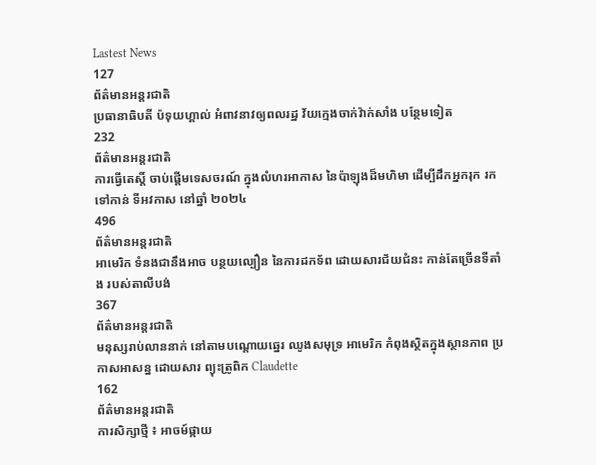Lastest News
127
ព័ត៌មានអន្តរជាតិ
ប្រធានាធិបតី ប៉ទុយហ្គាល់ អំពាវនាវឲ្យពលរដ្ឋ វ័យក្មេងចាក់វ៉ាក់សាំង បន្ថែមទៀត
232
ព័ត៌មានអន្តរជាតិ
ការធ្វើតេស្ដិ៍ ចាប់ផ្តើមទេសចរណ៍ ក្នុងលំហរអាកាស នៃប៉ាឡុងដ៏មហិមា ដើម្បីដឹកអ្នករុក រកទៅកាន់ ទីអវកាស នៅឆ្នាំ ២០២៤
496
ព័ត៌មានអន្តរជាតិ
អាមេរិក ទំនងជានឹងអាច បន្ថយល្បឿន នៃការដកទ័ព ដោយសារជ័យជំនះ កាន់តែច្រើនទីតាំង របស់តាលីបង់
367
ព័ត៌មានអន្តរជាតិ
មនុស្សរាប់លាននាក់ នៅតាមបណ្តោយឆ្នេរ ឈូងសមុទ្រ អាមេរិក កំពុងស្ថិតក្នុងស្ថានភាព ប្រកាសអាសន្ន ដោយសារ ព្យុះត្រូពិក Claudette
162
ព័ត៌មានអន្តរជាតិ
ការសិក្សាថ្មី ៖ អាចម៍ផ្កាយ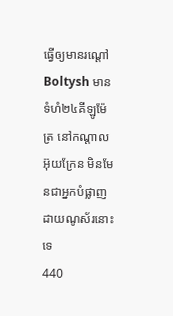ធ្វើឲ្យមានរណ្តៅ Boltysh មានទំហំ២៤គីឡូម៉ែត្រ នៅកណ្តាលអ៊ុយក្រែន មិនមែនជាអ្នកបំផ្លាញ ដាយណូស័រនោះទេ
440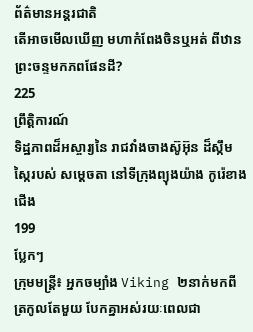ព័ត៌មានអន្តរជាតិ
តើអាចមើលឃើញ មហាកំពែងចិនឬអត់ ពីឋានព្រះចន្ទមកភពផែនដី?
225
ព្រឹត្តិការណ៍
ទិដ្ឋភាពដ៏អស្ចារ្យនៃ រាជវាំងចាងស៊ូអ៊ុន ដ៏ស្កឹមស្កៃរបស់ សម្ដេចតា នៅទីក្រុងព្យុងយ៉ាង កូរ៉េខាងជើង
199
ប្លែកៗ
ក្រុមមន្ត្រី៖ អ្នកចម្បាំង Viking ២នាក់មកពីត្រកូលតែមួយ បែកគ្នាអស់រយៈពេលជា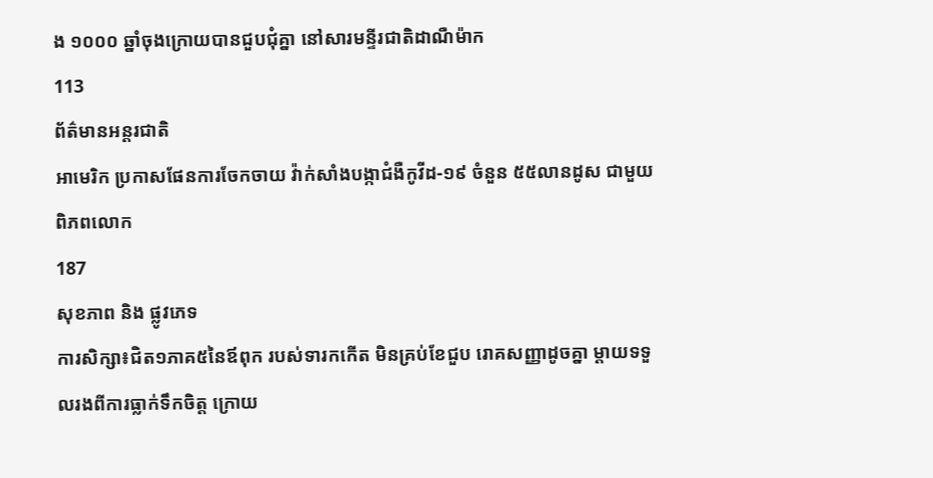ង ១០០០ ឆ្នាំចុងក្រោយបានជួបជុំគ្នា នៅសារមន្ទីរជាតិដាណឺម៉ាក
113
ព័ត៌មានអន្តរជាតិ
អាមេរិក ប្រកាសផែនការចែកចាយ វ៉ាក់សាំងបង្កាជំងឺកូវីដ-១៩ ចំនួន ៥៥លានដូស ជាមួយពិភពលោក
187
សុខភាព និង ផ្លូវភេទ
ការសិក្សា៖ជិត១ភាគ៥នៃឪពុក របស់ទារកកើត មិនគ្រប់ខែជួប រោគសញ្ញាដូចគ្នា ម្តាយទទួលរងពីការធ្លាក់ទឹកចិត្ត ក្រោយ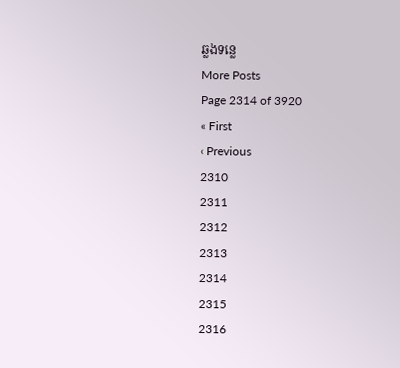ឆ្លងទន្លេ
More Posts
Page 2314 of 3920
« First
‹ Previous
2310
2311
2312
2313
2314
2315
2316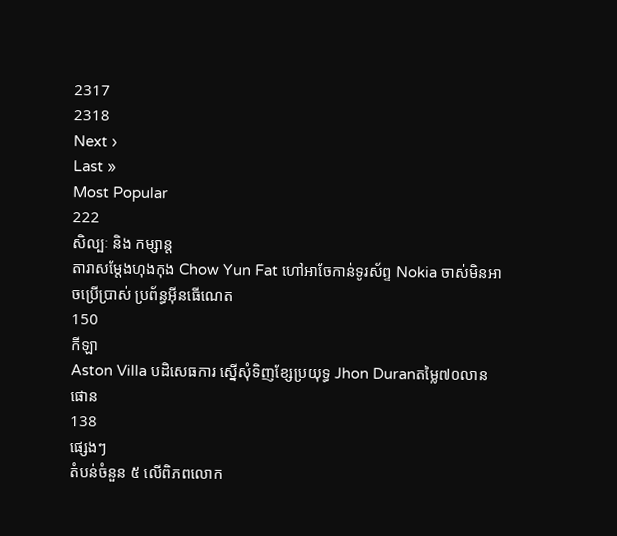2317
2318
Next ›
Last »
Most Popular
222
សិល្បៈ និង កម្សាន្ត
តារាសម្តែងហុងកុង Chow Yun Fat ហៅអាចែកាន់ទូរស័ព្ទ Nokia ចាស់មិនអាចប្រើប្រាស់ ប្រព័ន្ធអ៊ីនធើណេត
150
កីឡា
Aston Villa បដិសេធការ ស្នើសុំទិញខ្សែប្រយុទ្ធ Jhon Duranតម្លៃ៧០លានផោន
138
ផ្សេងៗ
តំបន់ចំនួន ៥ លើពិភពលោក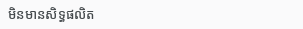មិនមានសិទ្ធផលិត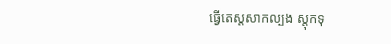ធ្វើតេស្តសាកល្បង ស្តុកទុ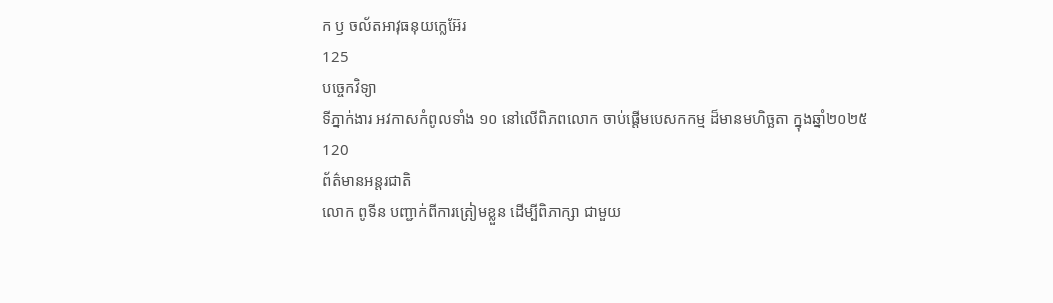ក ឫ ចល័តអាវុធនុយក្លេអ៊ែរ
125
បច្ចេកវិទ្យា
ទីភ្នាក់ងារ អវកាសកំពូលទាំង ១០ នៅលើពិភពលោក ចាប់ផ្តើមបេសកកម្ម ដ៏មានមហិច្ឆតា ក្នុងឆ្នាំ២០២៥
120
ព័ត៌មានអន្តរជាតិ
លោក ពូទីន បញ្ជាក់ពីការត្រៀមខ្លួន ដើម្បីពិភាក្សា ជាមួយ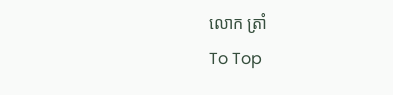លោក ត្រាំ
To Top